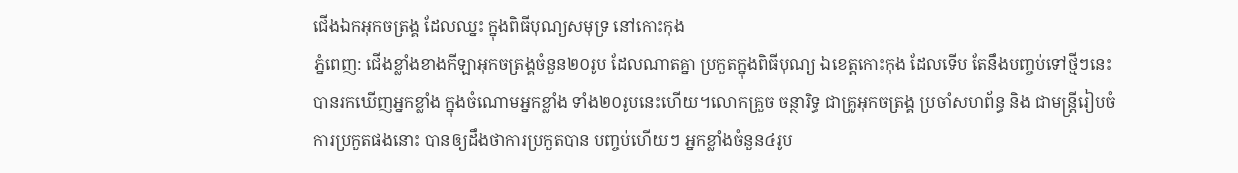ជើងឯកអុកចត្រង្គ ដែលឈ្នះ ក្នុងពិធីបុណ្យសមុទ្រ នៅកោះកុង
ភ្នំពេញ: ជើងខ្លាំងខាងកីឡាអុកចត្រង្គចំនួន២០រូប ដែលណាតគ្នា ប្រកួតក្នុងពិធីបុណ្យ ឯខេត្តកោះកុង ដែលទើប តែនឹងបញ្ចប់ទៅថ្មីៗនេះ បានរកឃើញអ្នកខ្លាំង ក្នុងចំណោមអ្នកខ្លាំង ទាំង២០រូបនេះហើយ។លោកគ្រួច ចន្ថារិទ្ធ ជាគ្រូអុកចត្រង្គ ប្រចាំសហព័ន្ធ និង ជាមន្ត្រីរៀបចំការប្រកួតផងនោះ បានឲ្យដឹងថាការប្រកួតបាន បញ្ចប់ហើយៗ អ្នកខ្លាំងចំនួន៤រូប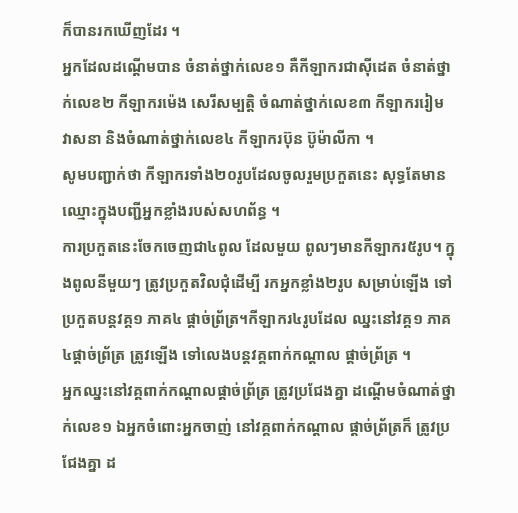ក៏បានរកឃើញដែរ ។
អ្នកដែលដណ្ដើមបាន ចំនាត់ថ្នាក់លេខ១ គឺកីឡាករជាស៊ីដេត ចំនាត់ថ្នាក់លេខ២ កីឡាករម៉េង សេរីសម្បត្តិ ចំណាត់ថ្នាក់លេខ៣ កីឡាកររៀម វាសនា និងចំណាត់ថ្នាក់លេខ៤ កីឡាករប៊ុន ប៊ូម៉ាលីកា ។
សូមបញ្ជាក់ថា កីឡាករទាំង២០រូបដែលចូលរួមប្រកួតនេះ សុទ្ធតែមានឈ្មោះក្នុងបញ្ជីអ្នកខ្លាំងរបស់សហព័ន្ធ ។
ការប្រកួតនេះចែកចេញជា៤ពូល ដែលមួយ ពូលៗមានកីឡាករ៥រូប។ ក្នុងពូលនីមួយៗ ត្រូវប្រកួតវិលជុំដើម្បី រកអ្នកខ្លាំង២រូប សម្រាប់ឡើង ទៅប្រកួតបន្តវគ្គ១ ភាគ៤ ផ្ដាច់ព្រ័ត្រ។កីឡាករ៤រូបដែល ឈ្នះនៅវគ្គ១ ភាគ៤ផ្ដាច់ព្រ័ត្រ ត្រូវឡើង ទៅលេងបន្តវគ្គពាក់កណ្ដាល ផ្ដាច់ព្រ័ត្រ ។
អ្នកឈ្នះនៅវគ្គពាក់កណ្ដាលផ្ដាច់ព្រ័ត្រ ត្រូវប្រជែងគ្នា ដណ្ដើមចំណាត់ថ្នាក់លេខ១ ឯអ្នកចំពោះអ្នកចាញ់ នៅវគ្គពាក់កណ្ដាល ផ្ដាច់ព្រ័ត្រក៏ ត្រូវប្រជែងគ្នា ដ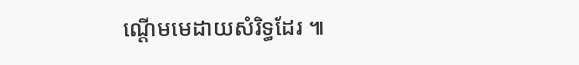ណ្ដើមមេដាយសំរិទ្ធដែរ ៕